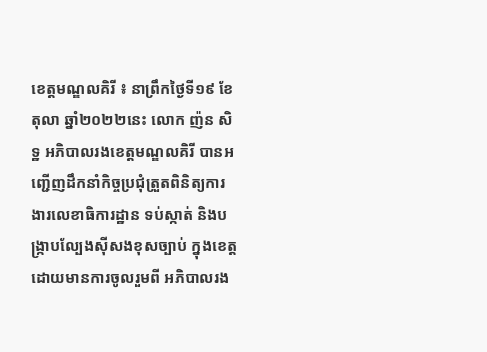ខេត្តមណ្ឌលគិរី ៖ នាព្រឹកថ្ងៃទី១៩ ខែតុលា ឆ្នាំ២០២២នេះ លោក ញ៉ន សិទ្ឋ អភិបាលរងខេត្តមណ្ឌលគិរី បានអញ្ជើញដឹកនាំកិច្ចប្រជុំត្រួតពិនិត្យការងារលេខាធិការដ្ឋាន ទប់ស្កាត់ និងបង្ក្រាបល្បែងស៊ីសងខុសច្បាប់ ក្នុងខេត្ត ដោយមានការចូលរួមពី អភិបាលរង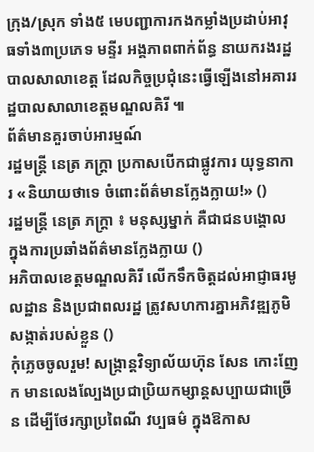ក្រុង/ស្រុក ទាំង៥ មេបញ្ជាការកងកម្លាំងប្រដាប់អាវុធទាំង៣ប្រភេទ មន្ទីរ អង្គភាពពាក់ព័ន្ធ នាយករងរដ្ឋបាលសាលាខេត្ត ដែលកិច្ចប្រជុំនេះធ្វើឡើងនៅអគាររដ្ឋបាលសាលាខេត្តមណ្ឌលគិរី ៕
ព័ត៌មានគួរចាប់អារម្មណ៍
រដ្ឋមន្ត្រី នេត្រ ភក្ត្រា ប្រកាសបើកជាផ្លូវការ យុទ្ធនាការ «និយាយថាទេ ចំពោះព័ត៌មានក្លែងក្លាយ!» ()
រដ្ឋមន្ត្រី នេត្រ ភក្ត្រា ៖ មនុស្សម្នាក់ គឺជាជនបង្គោល ក្នុងការប្រឆាំងព័ត៌មានក្លែងក្លាយ ()
អភិបាលខេត្តមណ្ឌលគិរី លើកទឹកចិត្តដល់អាជ្ញាធរមូលដ្ឋាន និងប្រជាពលរដ្ឋ ត្រូវសហការគ្នាអភិវឌ្ឍភូមិ សង្កាត់របស់ខ្លួន ()
កុំភ្លេចចូលរួម! សង្ក្រាន្តវិទ្យាល័យហ៊ុន សែន កោះញែក មានលេងល្បែងប្រជាប្រិយកម្សាន្តសប្បាយជាច្រើន ដើម្បីថែរក្សាប្រពៃណី វប្បធម៌ ក្នុងឱកាស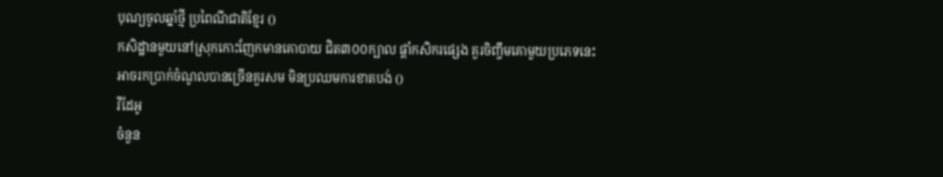បុណ្យចូលឆ្នាំថ្មី ប្រពៃណីជាតិខ្មែរ ()
កសិដ្ឋានមួយនៅស្រុកកោះញែកមានគោបាយ ជិត៣០០ក្បាល ផ្ដាំកសិករផ្សេង គួរចិញ្ចឹមគោមួយប្រភេទនេះ អាចរកប្រាក់ចំណូលបានច្រើនគួរសម មិនប្រឈមការខាតបង់ ()
វីដែអូ
ចំនួន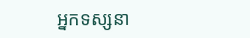អ្នកទស្សនា